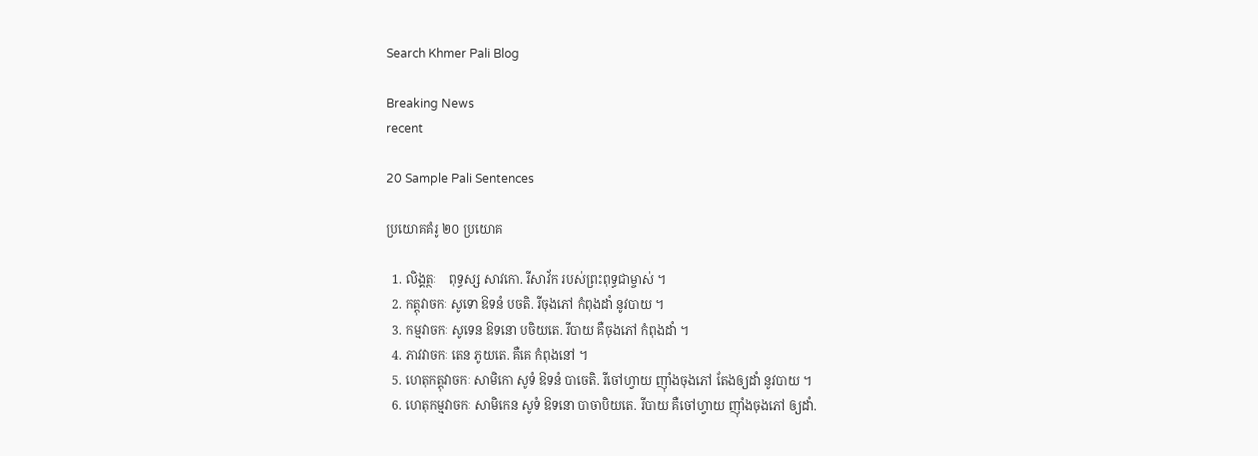Search Khmer Pali Blog

Breaking News
recent

20 Sample Pali Sentences

ប្រយោគគំរូ ២០ ប្រយោគ

  1. លិង្គត្ថៈ    ពុទ្ធស្ស សាវកោ. រីសាវ័ក របស់ព្រះពុទ្ធជាម្ចាស់ ។
  2. កត្តុវាចកៈ សូទោ ឱទនំ បចតិ. រីចុងភៅ កំពុងដាំ នូវបាយ ។
  3. កម្មវាចកៈ សូទេន ឱទនោ បចិយតេ. រីបាយ គឺចុងភៅ កំពុងដាំ ។
  4. ភាវវាចកៈ តេន ភូយតេ. គឺគេ កំពុងនៅ ។
  5. ហេតុកត្តុវាចកៈ សាមិកោ សូទំ ឱទនំ បាចេតិ. រីចៅហ្វាយ ញ៉ាំងចុងភៅ តែងឲ្យដាំ នូវបាយ ។
  6. ហេតុកម្មវាចកៈ សាមិកេន សូទំ ឱទនោ បាចាបិយតេ. រីបាយ គឺចៅហ្វាយ ញ៉ាំងចុងភៅ ឲ្យដាំ.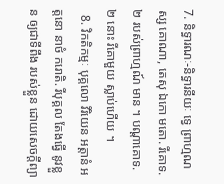7. និទ្ធារណៈ-និទ្ធារនីយៈ ទ្វេ ព្រាហ្មណស្ស គោណា, តេសុ ឯកោ មតោ. រីគោទ. ២ របស់ព្រាហ្មណ៍ មាន ។ បណ្តាគោទ. ២ នោះ រីគោមួយ ស្លាប់ហើយ ។
  8. វិកតិកម្មៈ បុគ្គលោ វិរិយេន អត្តានំ អត្តនោ នាថំ ករោតិ. រីបុគ្គល តែងធ្វើ នូវខ្លួន ឲ្យជាទីពឹង របស់ខ្លួន ដោយសេចក្តីព្យា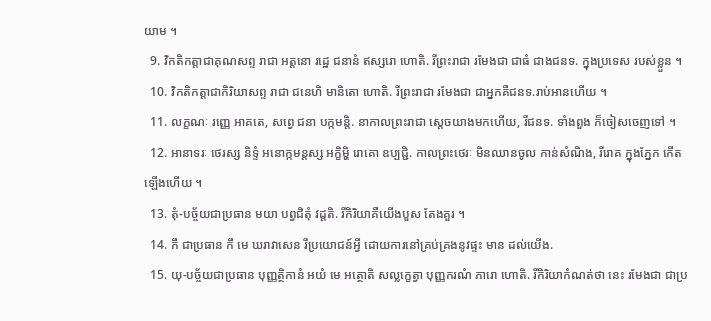យាម ។
  9. វិកតិកត្តាជាគុណសព្ទ រាជា អត្តនោ រដ្ឋេ ជនានំ ឥស្សរោ ហោតិ. រីព្រះរាជា រមែងជា ជាធំ ជាងជនទ. ក្នុងប្រទេស របស់ខ្លួន ។
  10. វិកតិកត្តាជាកិរិយាសព្ទ រាជា ជនេហិ មានិតោ ហោតិ. រីព្រះរាជា រមែងជា ជាអ្នកគឺជនទ.រាប់អានហើយ ។
  11. លក្ខណៈ រញ្ញេ អាគតេ, សព្វេ ជនា បក្កមន្តិ. នាកាលព្រះរាជា ស្តេចយាងមកហើយ, រីជនទ. ទាំងពួង ក៏ចៀសចេញទៅ ។
  12. អានាទរៈ ថេរស្ស និទ្ទំ អនោក្កមន្តស្ស អក្ខិម្ហិ រោគោ ឧប្បជ្ជិ. កាលព្រះថេរៈ មិនឈានចូល កាន់សំណិង, រីរោគ ក្នុងភ្នែក កើតឡើងហើយ ។
  13. តុំ-បច្ច័យជាប្រធាន មយា បព្វជិតុំ វដ្តតិ. រីកិរិយាគឺយើងបួស តែងគួរ ។
  14. កឹ ជាប្រធាន កឹ មេ ឃរាវាសេន រីប្រយោជន៍អ្វី ដោយការនៅគ្រប់គ្រងនូវផ្ទះ មាន ដល់យើង.
  15. យុ-បច្ច័យជាប្រធាន បុញ្ញត្ថិកានំ អយំ មេ អត្ថោតិ សល្លក្ខេត្វា បុញ្ញករណំ ភារោ ហោតិ. រីកិរិយាកំណត់ថា នេះ រមែងជា ជាប្រ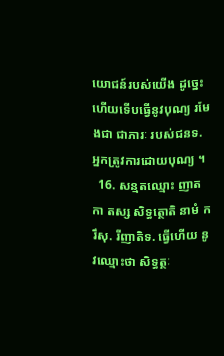យោជន៍របស់យើង ដូច្នេះ ហើយទើបធ្វើនូវបុណ្យ រមែងជា ជាភារៈ របស់ជនទ. អ្នកត្រូវការដោយបុណ្យ ។
  16. សន្មតឈ្មោះ ញាតកា តស្ស សិទ្ធត្ថោតិ នាមំ ករឹសុ. រីញាតិទ. ធ្វើហើយ នូវឈ្មោះថា សិទ្ធត្ថៈ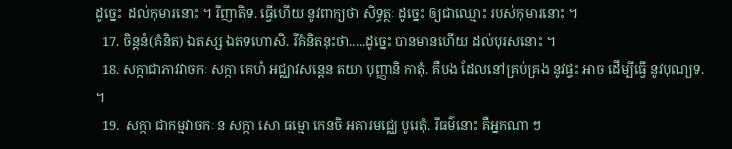ដូច្នេះ  ដល់កុមារនោះ ។ រីញាតិទ. ធ្វើហើយ នូវពាក្យថា សិទ្ធត្ថៈ ដូច្នេះ ឲ្យជាឈ្មោះ របស់កុមារនោះ ។
  17. ចិន្តនំ(គំនិត) ឯតស្ស ឯតទហោសិ. រីគំនិតនុះថា.....ដូច្នេះ បានមានហើយ ដល់បុរសនោះ ។
  18. សក្កាជាភាវវាចកៈ សក្កា គេហំ អជ្ឈាវសន្តេន តយា បុញ្ញានិ កាតុំ. គឺបង ដែលនៅគ្រប់គ្រង នូវផ្ទះ អាច ដើម្បីធ្វើ នូវបុណ្យទ. ។
  19.  សក្កា ជាកម្មវាចកៈ ន សក្កា សោ ធម្មោ កេនចិ អគារមជ្ឈេ បូរេតុំ. រីធម៌នោះ គឺអ្នកណា ៗ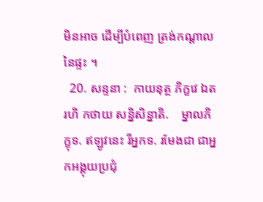មិនអាច ដើម្បីបំពេញ ត្រង់កណ្តាលនៃផ្ទះ ។
  20. សន្ទនា :  កាយនុត្ថ ភិក្ខវេ ឯតរហិ កថាយ សន្និសិន្នាតិ.    ម្នាលភិក្ខុទ. ឥឡូវនេះ រីអ្នកទ. រមែងជា ជាអ្នកអង្គុយប្រជុំ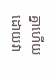គ្នាហើយ ដោយវា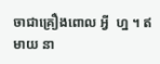ចាជាគ្រឿងពោល អ្វី  ហ្ន ។ ឥមាយ នា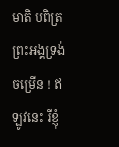មាតិ បពិត្រព្រះអង្គទ្រង់ចម្រើន ! ឥឡូវនេះ រីខ្ញុំ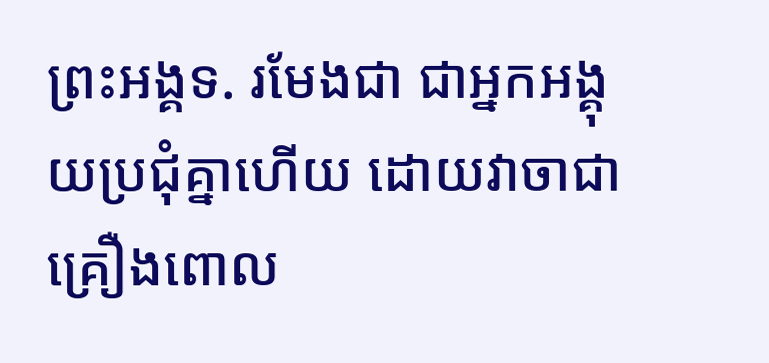ព្រះអង្គទ. រមែងជា ជាអ្នកអង្គុយប្រជុំគ្នាហើយ ដោយវាចាជាគ្រឿងពោល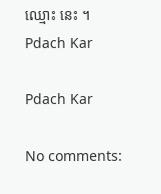ឈ្មោះ នេះ ។
Pdach Kar

Pdach Kar

No comments: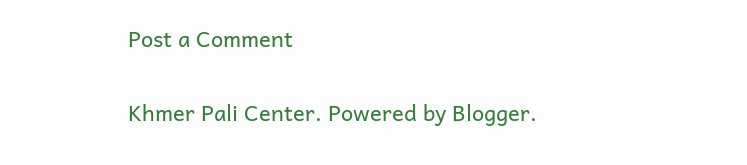Post a Comment

Khmer Pali Center. Powered by Blogger.